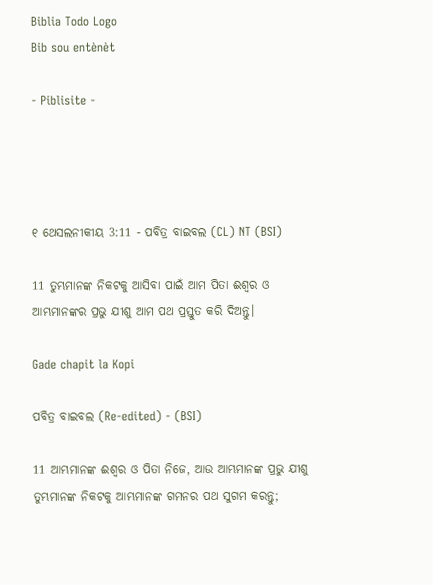Biblia Todo Logo
Bib sou entènèt

- Piblisite -




୧ ଥେସଲନୀକୀୟ 3:11 - ପବିତ୍ର ବାଇବଲ (CL) NT (BSI)

11 ତୁମ୍ଭମାନଙ୍କ ନିକଟକୁ ଆସିବା ପାଇଁ ଆମ ପିତା ଈଶ୍ୱର ଓ ଆମ୍ଭମାନଙ୍କର ପ୍ରଭୁ ଯୀଶୁ ଆମ ପଥ ପ୍ରସ୍ତୁତ କରି ଦିଅନ୍ତୁ।

Gade chapit la Kopi

ପବିତ୍ର ବାଇବଲ (Re-edited) - (BSI)

11 ଆମ୍ଭମାନଙ୍କ ଈଶ୍ଵର ଓ ପିତା ନିଜେ, ଆଉ ଆମ୍ଭମାନଙ୍କ ପ୍ରଭୁ ଯୀଶୁ ତୁମ୍ଭମାନଙ୍କ ନିକଟକୁ ଆମ୍ଭମାନଙ୍କ ଗମନର ପଥ ସୁଗମ କରନ୍ତୁ;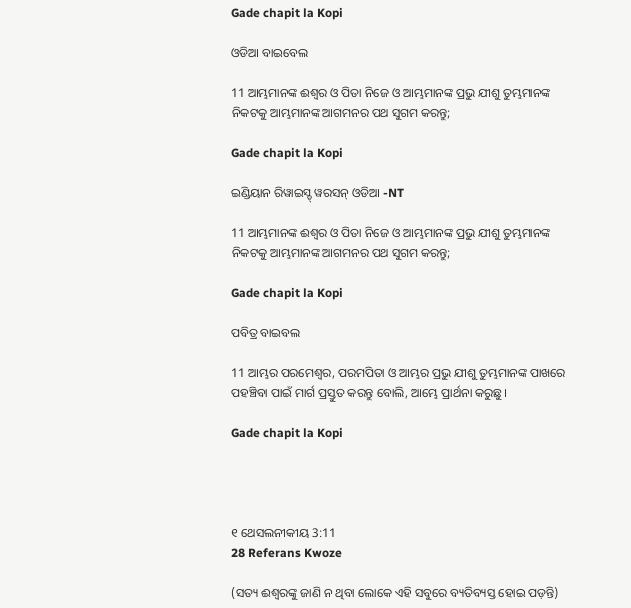Gade chapit la Kopi

ଓଡିଆ ବାଇବେଲ

11 ଆମ୍ଭମାନଙ୍କ ଈଶ୍ୱର ଓ ପିତା ନିଜେ ଓ ଆମ୍ଭମାନଙ୍କ ପ୍ରଭୁ ଯୀଶୁ ତୁମ୍ଭମାନଙ୍କ ନିକଟକୁ ଆମ୍ଭମାନଙ୍କ ଆଗମନର ପଥ ସୁଗମ କରନ୍ତୁ;

Gade chapit la Kopi

ଇଣ୍ଡିୟାନ ରିୱାଇସ୍ଡ୍ ୱରସନ୍ ଓଡିଆ -NT

11 ଆମ୍ଭମାନଙ୍କ ଈଶ୍ବର ଓ ପିତା ନିଜେ ଓ ଆମ୍ଭମାନଙ୍କ ପ୍ରଭୁ ଯୀଶୁ ତୁମ୍ଭମାନଙ୍କ ନିକଟକୁ ଆମ୍ଭମାନଙ୍କ ଆଗମନର ପଥ ସୁଗମ କରନ୍ତୁ;

Gade chapit la Kopi

ପବିତ୍ର ବାଇବଲ

11 ଆମ୍ଭର ପରମେଶ୍ୱର, ପରମପିତା ଓ ଆମ୍ଭର ପ୍ରଭୁ ଯୀଶୁ ତୁମ୍ଭମାନଙ୍କ ପାଖରେ ପହଞ୍ଚିବା ପାଇଁ ମାର୍ଗ ପ୍ରସ୍ତୁତ କରନ୍ତୁ ବୋଲି, ଆମ୍ଭେ ପ୍ରାର୍ଥନା କରୁଛୁ।

Gade chapit la Kopi




୧ ଥେସଲନୀକୀୟ 3:11
28 Referans Kwoze

(ସତ୍ୟ ଈଶ୍ୱରଙ୍କୁ ଜାଣି ନ ଥିବା ଲୋକେ ଏହି ସବୁରେ ବ୍ୟତିବ୍ୟସ୍ତ ହୋଇ ପଡ଼ନ୍ତି)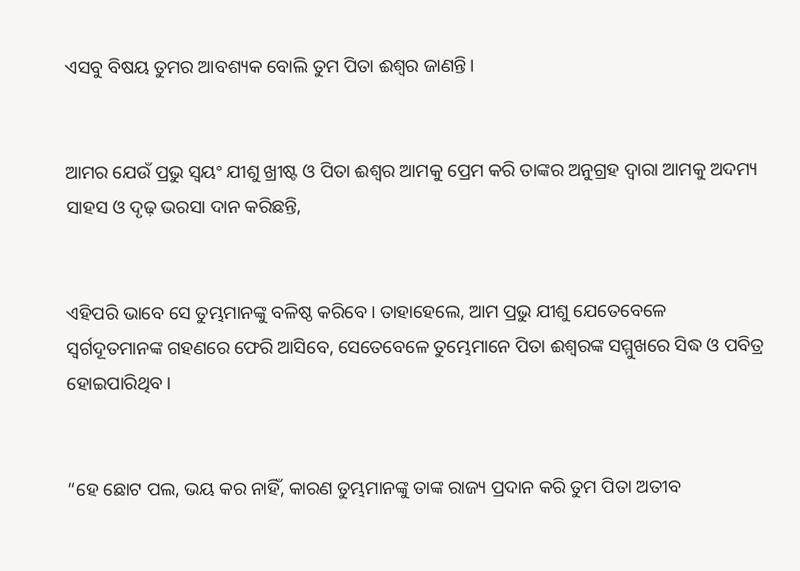ଏସବୁ ବିଷୟ ତୁମର ଆବଶ୍ୟକ ବୋଲି ତୁମ ପିତା ଈଶ୍ୱର ଜାଣନ୍ତି।


ଆମର ଯେଉଁ ପ୍ରଭୁ ସ୍ୱୟଂ ଯୀଶୁ ଖ୍ରୀଷ୍ଟ ଓ ପିତା ଈଶ୍ୱର ଆମକୁ ପ୍ରେମ କରି ତାଙ୍କର ଅନୁଗ୍ରହ ଦ୍ୱାରା ଆମକୁ ଅଦମ୍ୟ ସାହସ ଓ ଦୃଢ଼ ଭରସା ଦାନ କରିଛନ୍ତି,


ଏହିପରି ଭାବେ ସେ ତୁମ୍ଭମାନଙ୍କୁ ବଳିଷ୍ଠ କରିବେ। ତାହାହେଲେ, ଆମ ପ୍ରଭୁ ଯୀଶୁ ଯେତେବେଳେ ସ୍ୱର୍ଗଦୂତମାନଙ୍କ ଗହଣରେ ଫେରି ଆସିବେ, ସେତେବେଳେ ତୁମ୍ଭେମାନେ ପିତା ଈଶ୍ୱରଙ୍କ ସମ୍ମୁଖରେ ସିଦ୍ଧ ଓ ପବିତ୍ର ହୋଇପାରିଥିବ।


“ହେ ଛୋଟ ପଲ, ଭୟ କର ନାହିଁ, କାରଣ ତୁମ୍ଭମାନଙ୍କୁ ତାଙ୍କ ରାଜ୍ୟ ପ୍ରଦାନ କରି ତୁମ ପିତା ଅତୀବ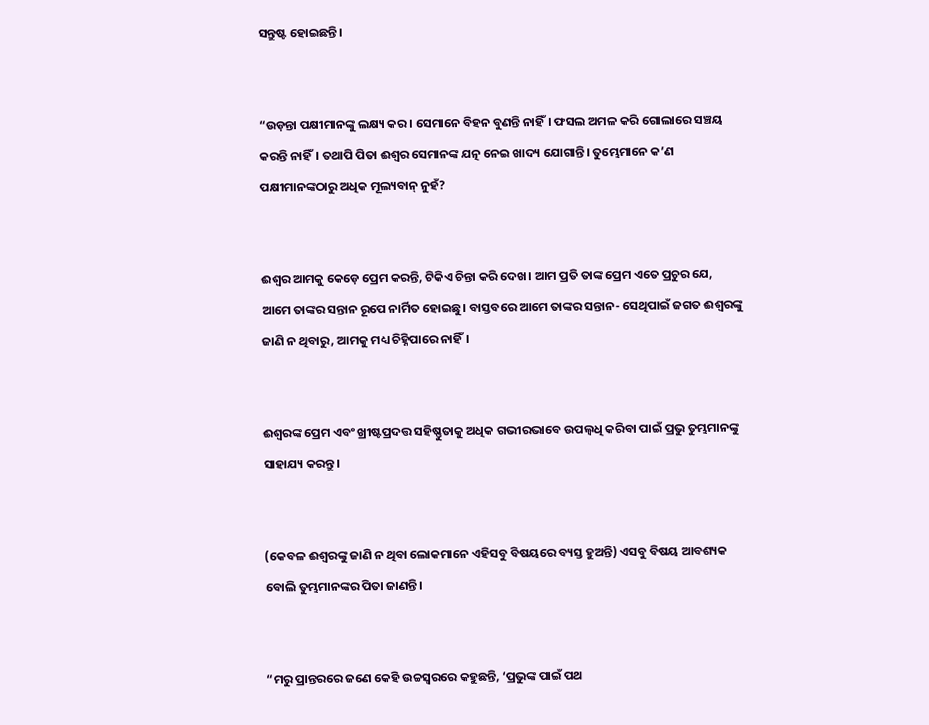ସନ୍ତୁଷ୍ଟ ହୋଇଛନ୍ତି।


“ଉଡ଼ନ୍ତା ପକ୍ଷୀମାନଙ୍କୁ ଲକ୍ଷ୍ୟ କର। ସେମାନେ ବିହନ ବୁଣନ୍ତି ନାହିଁ। ଫସଲ ଅମଳ କରି ଗୋଲାରେ ସଞ୍ଚୟ କରନ୍ତି ନାହିଁ। ତଥାପି ପିତା ଈଶ୍ୱର ସେମାନଙ୍କ ଯତ୍ନ ନେଇ ଖାଦ୍ୟ ଯୋଗାନ୍ତି। ତୁମ୍ଭେମାନେ କ’ଣ ପକ୍ଷୀମାନଙ୍କଠାରୁ ଅଧିକ ମୂଲ୍ୟବାନ୍ ନୁହଁ?


ଈଶ୍ୱର ଆମକୁ କେଡ଼େ ପ୍ରେମ କରନ୍ତି, ଟିକିଏ ଚିନ୍ତା କରି ଦେଖ। ଆମ ପ୍ରତି ତାଙ୍କ ପ୍ରେମ ଏତେ ପ୍ରଚୁର ଯେ, ଆମେ ତାଙ୍କର ସନ୍ତାନ ରୂପେ ନାର୍ମିତ ହୋଇଛୁ। ବାସ୍ତବରେ ଆମେ ତାଙ୍କର ସନ୍ତାନ- ସେଥିପାଇଁ ଜଗତ ଈଶ୍ୱରଙ୍କୁ ଜାଣି ନ ଥିବାରୁ, ଆମକୁ ମଧ୍ୟ ଚିହ୍ନିପାରେ ନାହିଁ।


ଈଶ୍ୱରଙ୍କ ପ୍ରେମ ଏବଂ ଖ୍ରୀଷ୍ଟପ୍ରଦତ୍ତ ସହିଷ୍ଣୁତାକୁ ଅଧିକ ଗଭୀରଭାବେ ଉପଲ୍ବଧି କରିବା ପାଇଁ ପ୍ରଭୁ ତୁମ୍ଭମାନଙ୍କୁ ସାହାଯ୍ୟ କରନ୍ତୁ।


(କେବଳ ଈଶ୍ୱରଙ୍କୁ ଜାଣି ନ ଥିବା ଲୋକମାନେ ଏହିସବୁ ବିଷୟରେ ବ୍ୟସ୍ତ ହୁଅନ୍ତି) ଏସବୁ ବିଷୟ ଆବଶ୍ୟକ ବୋଲି ତୁମ୍ଭମାନଙ୍କର ପିତା ଜାଣନ୍ତି।


“ମରୁ ପ୍ରାନ୍ତରରେ ଜଣେ କେହି ଉଚ୍ଚସ୍ୱରରେ କହୁଛନ୍ତି, ‘ପ୍ରଭୁଙ୍କ ପାଇଁ ପଥ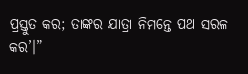ପ୍ରସ୍ତୁତ କର; ତାଙ୍କର ଯାତ୍ରା ନିମନ୍ତେ ପଥ ସରଳ କର’।”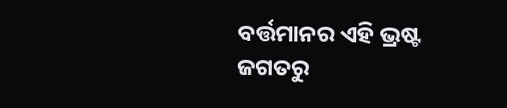ବର୍ତ୍ତମାନର ଏହି ଭ୍ରଷ୍ଟ ଜଗତରୁ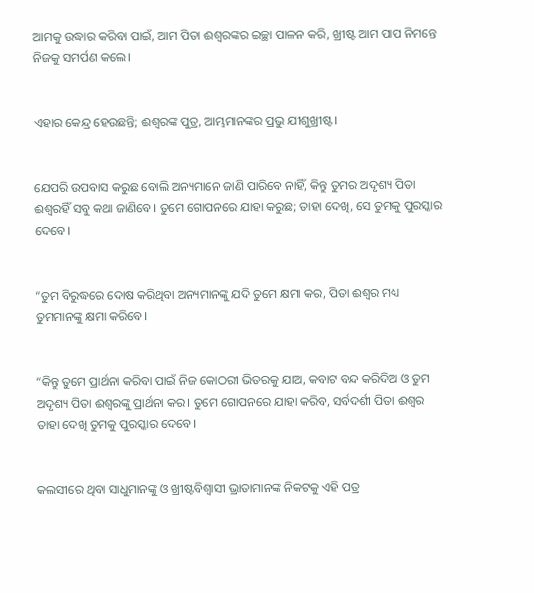ଆମକୁ ଉଦ୍ଧାର କରିବା ପାଇଁ, ଆମ ପିତା ଈଶ୍ୱରଙ୍କର ଇଚ୍ଛା ପାଳନ କରି, ଖ୍ରୀଷ୍ଟ ଆମ ପାପ ନିମନ୍ତେ ନିଜକୁ ସମର୍ପଣ କଲେ।


ଏହାର କେନ୍ଦ୍ର ହେଉଛନ୍ତି; ଈଶ୍ୱରଙ୍କ ପୁତ୍ର, ଆମ୍ଭମାନଙ୍କର ପ୍ରଭୁ ଯୀଶୁଖ୍ରୀଷ୍ଟ।


ଯେପରି ଉପବାସ କରୁଛ ବୋଲି ଅନ୍ୟମାନେ ଜାଣି ପାରିବେ ନାହିଁ, କିନ୍ତୁ ତୁମର ଅଦୃଶ୍ୟ ପିତା ଈଶ୍ୱରହିଁ ସବୁ କଥା ଜାଣିବେ। ତୁମେ ଗୋପନରେ ଯାହା କରୁଛ; ତାହା ଦେଖି, ସେ ତୁମକୁ ପୁରସ୍କାର ଦେବେ।


“ତୁମ ବିରୁଦ୍ଧରେ ଦୋଷ କରିଥିବା ଅନ୍ୟମାନଙ୍କୁ ଯଦି ତୁମେ କ୍ଷମା କର, ପିତା ଈଶ୍ୱର ମଧ୍ୟ ତୁମମାନଙ୍କୁ କ୍ଷମା କରିବେ।


“କିନ୍ତୁ ତୁମେ ପ୍ରାର୍ଥନା କରିବା ପାଇଁ ନିଜ କୋଠରୀ ଭିତରକୁ ଯାଅ, କବାଟ ବନ୍ଦ କରିଦିଅ ଓ ତୁମ ଅଦୃଶ୍ୟ ପିତା ଈଶ୍ୱରଙ୍କୁ ପ୍ରାର୍ଥନା କର। ତୁମେ ଗୋପନରେ ଯାହା କରିବ, ସର୍ବଦର୍ଶୀ ପିତା ଈଶ୍ୱର ତାହା ଦେଖି ତୁମକୁ ପୁରସ୍କାର ଦେବେ।


କଲସୀରେ ଥିବା ସାଧୁମାନଙ୍କୁ ଓ ଖ୍ରୀଷ୍ଟବିଶ୍ୱାସୀ ଭ୍ରାତାମାନଙ୍କ ନିକଟକୁ ଏହି ପତ୍ର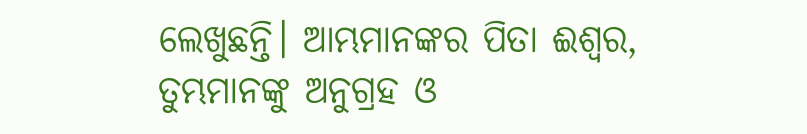ଲେଖୁଛନ୍ତି। ଆମ୍ଭମାନଙ୍କର ପିତା ଈଶ୍ୱର, ତୁମ୍ଭମାନଙ୍କୁ ଅନୁଗ୍ରହ ଓ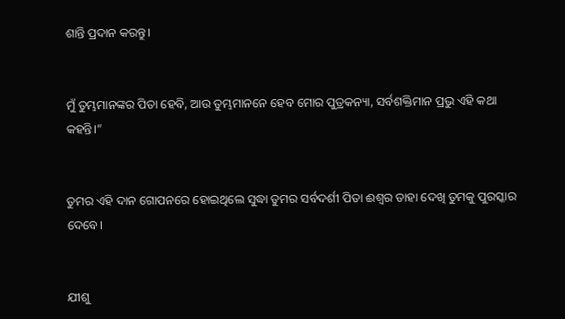ଶାନ୍ତି ପ୍ରଦାନ କରନ୍ତୁ।


ମୁଁ ତୁମ୍ଭମାନଙ୍କର ପିତା ହେବି, ଆଉ ତୁମ୍ଭମାନନେ ହେବ ମୋର ପୁତ୍ରକନ୍ୟା, ସର୍ବଶକ୍ତିମାନ ପ୍ରଭୁ ଏହି କଥା କହନ୍ତି।”


ତୁମର ଏହି ଦାନ ଗୋପନରେ ହୋଇଥିଲେ ସୁଦ୍ଧା ତୁମର ସର୍ବଦର୍ଶୀ ପିତା ଈଶ୍ୱର ତାହା ଦେଖି ତୁମକୁ ପୁରସ୍କାର ଦେବେ।


ଯୀଶୁ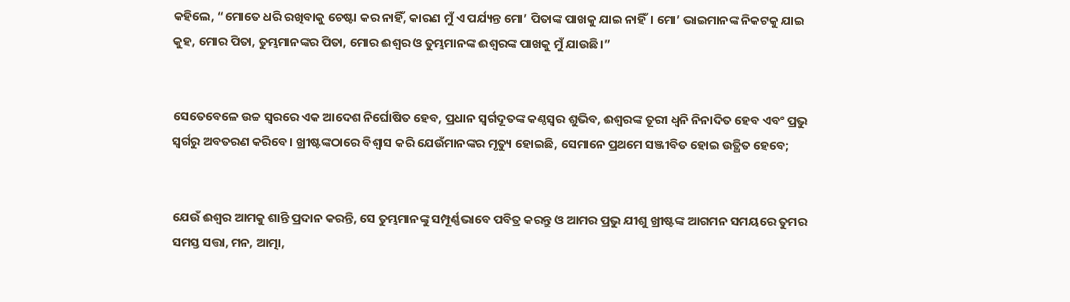କହିଲେ, “ମୋତେ ଧରି ରଖିବାକୁ ଚେଷ୍ଟା କର ନାହିଁ, କାରଣ ମୁଁ ଏ ପର୍ଯ୍ୟନ୍ତ ମୋ’ ପିତାଙ୍କ ପାଖକୁ ଯାଇ ନାହିଁ। ମୋ’ ଭାଇମାନଙ୍କ ନିକଟକୁ ଯାଇ କୁହ, ମୋର ପିତା, ତୁମ୍ଭମାନଙ୍କର ପିତା, ମୋର ଈଶ୍ୱର ଓ ତୁମ୍ଭମାନଙ୍କ ଈଶ୍ୱରଙ୍କ ପାଖକୁ ମୁଁ ଯାଉଛି।”


ସେତେବେଳେ ଉଚ୍ଚ ସ୍ୱରରେ ଏକ ଆଦେଶ ନିର୍ଘୋଷିତ ହେବ, ପ୍ରଧାନ ସ୍ୱର୍ଗଦୂତଙ୍କ କଣ୍ଠସ୍ୱର ଶୁଭିବ, ଈଶ୍ୱରଙ୍କ ତୂରୀ ଧ୍ୱନି ନିନାଦିତ ହେବ ଏବଂ ପ୍ରଭୁ ସ୍ୱର୍ଗରୁ ଅବତରଣ କରିବେ। ଖ୍ରୀଷ୍ଟଙ୍କଠାରେ ବିଶ୍ୱାସ କରି ଯେଉଁମାନଙ୍କର ମୃତ୍ୟୁ ହୋଇଛି, ସେମାନେ ପ୍ରଥମେ ସଞ୍ଜୀବିତ ହୋଇ ଉତ୍ଥିତ ହେବେ;


ଯେଉଁ ଈଶ୍ୱର ଆମକୁ ଶାନ୍ତି ପ୍ରଦାନ କରନ୍ତି, ସେ ତୁମ୍ଭମାନଙ୍କୁ ସମ୍ପୂର୍ଣ୍ଣଭାବେ ପବିତ୍ର କରନ୍ତୁ ଓ ଆମର ପ୍ରଭୁ ଯୀଶୁ ଖ୍ରୀଷ୍ଟଙ୍କ ଆଗମନ ସମୟରେ ତୁମର ସମସ୍ତ ସତ୍ତା, ମନ, ଆତ୍ମା,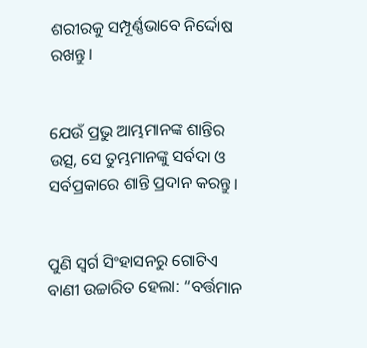ଶରୀରକୁ ସମ୍ପୂର୍ଣ୍ଣଭାବେ ନିର୍ଦ୍ଦୋଷ ରଖନ୍ତୁ।


ଯେଉଁ ପ୍ରଭୁ ଆମ୍ଭମାନଙ୍କ ଶାନ୍ତିର ଉତ୍ସ, ସେ ତୁମ୍ଭମାନଙ୍କୁ ସର୍ବଦା ଓ ସର୍ବପ୍ରକାରେ ଶାନ୍ତି ପ୍ରଦାନ କରନ୍ତୁ।


ପୁଣି ସ୍ୱର୍ଗ ସିଂହାସନରୁ ଗୋଟିଏ ବାଣୀ ଉଚ୍ଚାରିତ ହେଲା: “ବର୍ତ୍ତମାନ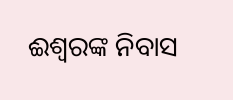ଈଶ୍ୱରଙ୍କ ନିବାସ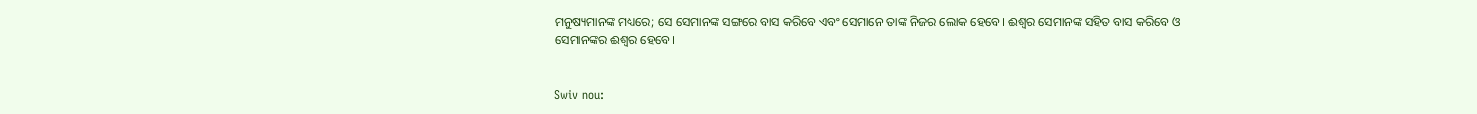ମନୁଷ୍ୟମାନଙ୍କ ମଧ୍ୟରେ; ସେ ସେମାନଙ୍କ ସଙ୍ଗରେ ବାସ କରିବେ ଏବଂ ସେମାନେ ତାଙ୍କ ନିଜର ଲୋକ ହେବେ। ଈଶ୍ୱର ସେମାନଙ୍କ ସହିତ ବାସ କରିବେ ଓ ସେମାନଙ୍କର ଈଶ୍ୱର ହେବେ।


Swiv nou: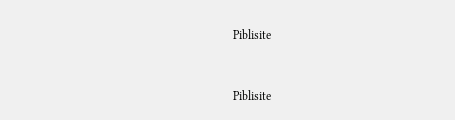Piblisite


Piblisite